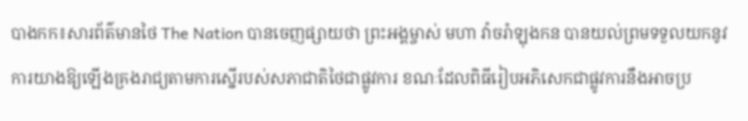បាងកក៖សារព័ត៌មានថៃ The Nation បានចេញផ្សាយថា ព្រះអង្គម្ចាស់ មហា វ៉ាចរ៉ាឡុងកន បានយល់ព្រមទទួលយកនូវការយាងឱ្យឡើងគ្រងរាជ្យតាមការស្នើរបស់សភាជាតិថៃជាផ្លូវការ ខណៈដែលពិធីរៀបអភិសេកជាផ្លូវការនឹងអាចប្រ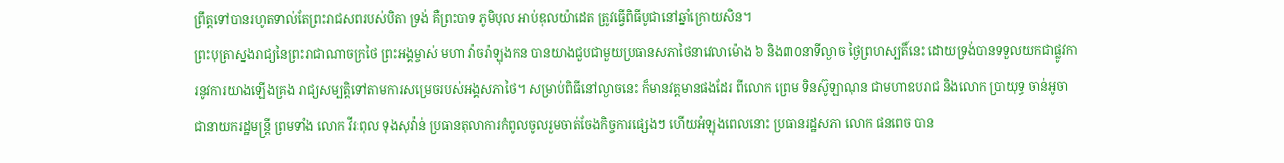ព្រឹត្តទៅបានរហូតទាល់តែព្រះរាជសពរបស់បិតា ទ្រង់ គឺព្រះបាទ ភូមិបុល អាប់ឌុលយ៉ាដេត ត្រូវធ្វើពិធីបូជានៅឆ្នាំក្រោយសិន។
ព្រះបុត្រាស្នងរាជ្យនៃព្រះរាជាណាចក្រថៃ ព្រះអង្គម្ចាស់ មហា វ៉ាចរ៉ាឡុងកន បានយាងជួបជាមួយប្រធានសភាថៃនាវេលាម៉ោង ៦ និង៣០នាទីល្ងាច ថ្ងៃព្រហស្បតិ៍នេះ ដោយទ្រង់បានទទួលយកជាផ្លូវការនូវការយាងឡើងគ្រង រាជ្យសម្បត្តិទៅតាមការសម្រេចរបស់អង្គសភាថៃ។ សម្រាប់ពិធីនៅល្ងាចនេះ ក៏មានវត្តមានផងដែរ ពីលោក ព្រេម ទិនស៊ូឡាណុន ជាមហាឧបរាជ និងលោក ប្រាយុទ្ធ ចាន់អូចា ជានាយករដ្ឋមន្ត្រី ព្រមទាំង លោក វីរៈពុល ទុងសុវ៉ាន់ ប្រធានតុលាការកំពូលចូលរួមចាត់ចែងកិច្ចការផ្សេងៗ ហើយអំឡុងពេលនោះ ប្រធានរដ្ឋសភា លោក ផនពេច បាន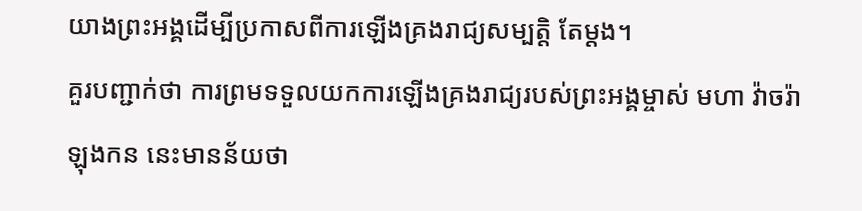យាងព្រះអង្គដើម្បីប្រកាសពីការឡើងគ្រងរាជ្យសម្បត្តិ តែម្តង។
គួរបញ្ជាក់ថា ការព្រមទទួលយកការឡើងគ្រងរាជ្យរបស់ព្រះអង្គម្ចាស់ មហា វ៉ាចរ៉ាឡុងកន នេះមានន័យថា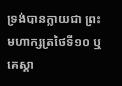ទ្រង់បានក្លាយជា ព្រះមហាក្សត្រថៃទី១០ ឬគេស្គា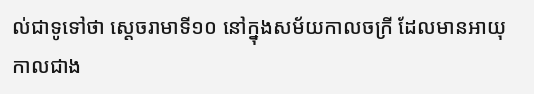ល់ជាទូទៅថា ស្តេចរាមាទី១០ នៅក្នុងសម័យកាលចក្រី ដែលមានអាយុកាលជាង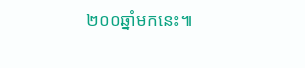២០០ឆ្នាំមកនេះ៕